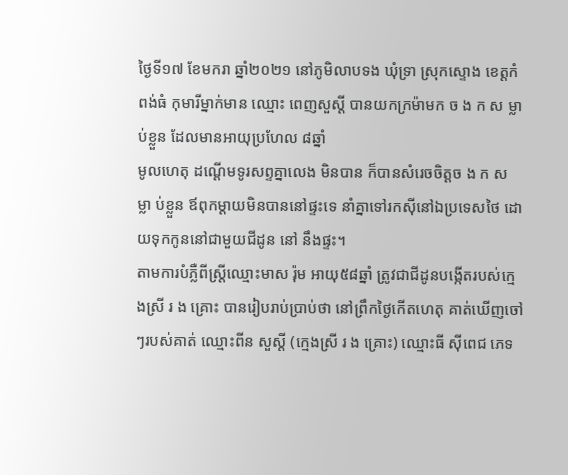ថ្ងៃទី១៧ ខែមករា ឆ្នាំ២០២១ នៅភូមិលាបទង ឃុំទ្រា ស្រុកស្ទោង ខេត្តកំពង់ធំ កុមារីម្នាក់មាន ឈ្មោះ ពេញសួស្ដី បានយកក្រម៉ាមក ច ង ក ស ម្លា ប់ខ្លួន ដែលមានអាយុប្រហែល ៨ឆ្នាំ
មូលហេតុ ដណ្ដើមទូរសព្ទគ្នាលេង មិនបាន ក៏បានសំរេចចិត្តច ង ក ស ម្លា ប់ខ្លួន ឪពុកម្ដាយមិនបាននៅផ្ទះទេ នាំគ្នាទៅរកស៊ីនៅឯប្រទេសថៃ ដោយទុកកូននៅជាមួយជីដូន នៅ នឹងផ្ទះ។
តាមការបំភ្លឺពីស្ត្រីឈ្មោះមាស រ៉ុម អាយុ៥៨ឆ្នាំ ត្រូវជាជីដូនបង្កើតរបស់ក្មេងស្រី រ ង គ្រោះ បានរៀបរាប់ប្រាប់ថា នៅព្រឹកថ្ងៃកើតហេតុ គាត់ឃើញចៅៗរបស់គាត់ ឈ្មោះពីន សួស្តី (ក្មេងស្រី រ ង គ្រោះ) ឈ្មោះធី ស៊ីពេជ ភេទ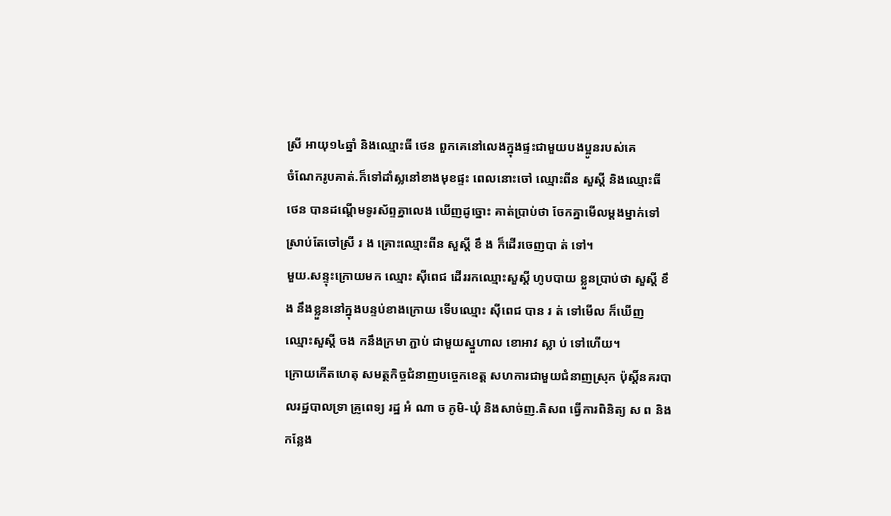ស្រី អាយុ១៤ឆ្នាំ និងឈ្មោះធី ថេន ពួកគេនៅលេងក្នុងផ្ទះជាមួយបងប្អូនរបស់គេ
ចំណែករូបគាត់.ក៏ទៅដាំស្លនៅខាងមុខផ្ទះ ពេលនោះចៅ ឈ្មោះពីន សួស្តី និងឈ្មោះធី ថេន បានដណ្តើមទូរស័ព្ទគ្នាលេង ឃើញដូច្នោះ គាត់ប្រាប់ថា ចែកគ្នាមើលម្តងម្នាក់ទៅ ស្រាប់តែចៅស្រី រ ង គ្រោះឈ្មោះពីន សួស្តី ខឹ ង ក៏ដើរចេញបា ត់ ទៅ។
មួយ.សន្ទុះក្រោយមក ឈ្មោះ ស៊ីពេជ ដើររកឈ្មោះសួស្តី ហូបបាយ ខ្លួនប្រាប់ថា សួស្តី ខឹ ង នឹងខ្លួននៅក្នុងបន្ទប់ខាងក្រោយ ទើបឈ្មោះ ស៊ីពេជ បាន រ ត់ ទៅមើល ក៏ឃើញ ឈ្មោះសួស្តី ចង កនឹងក្រមា ភ្ជាប់ ជាមួយស្នួហាល ខោអាវ ស្លា ប់ ទៅហើយ។
ក្រោយកើតហេតុ សមត្ថកិច្ចជំនាញបច្ចេកខេត្ត សហការជាមួយជំនាញស្រុក ប៉ុស្តិ៍នគរបាលរដ្ឋបាលទ្រា គ្រូពេទ្យ រដ្ឋ អំ ណា ច ភូមិ-ឃុំ និងសាច់ញ.តិសព ធ្វើការពិនិត្យ ស ព និង កន្លែង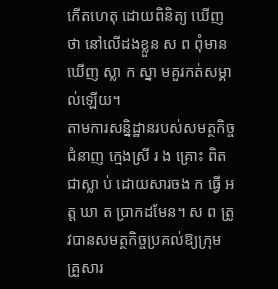កើតហេតុ ដោយពិនិត្យ ឃើញថា នៅលើដងខ្លួន ស ព ពុំមានឃើញ ស្លា ក ស្នា មគួរកត់សម្គាល់ឡើយ។
តាមការសន្និដ្ឋានរបស់សមត្ថកិច្ចជំនាញ ក្មេងស្រី រ ង គ្រោះ ពិតជាស្លា ប់ ដោយសារចង ក ធ្វើ អ ត្ត ឃា ត ប្រាកដមែន។ ស ព ត្រូវបានសមត្ថកិច្ចប្រគល់ឱ្យក្រុមគ្រួសារ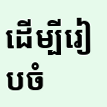ដើម្បីរៀបចំ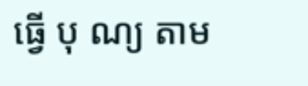ធ្វើ បុ ណ្យ តាម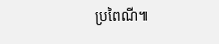ប្រពៃណី៕